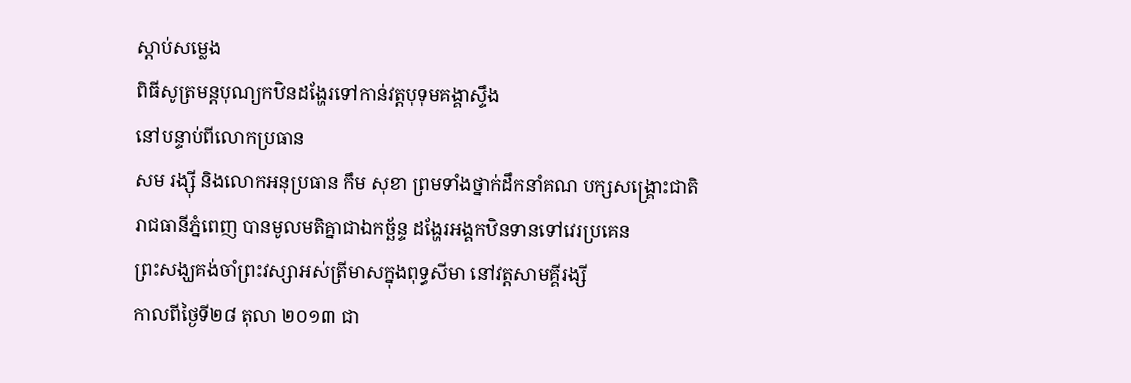ស្តាប់សម្លេង
ពិធីសូត្រមន្តបុណ្យកឋិនដង្ហែរទៅកាន់វត្តបុទុមគង្គាស្ទឹង
នៅបន្ទាប់ពីលោកប្រធាន
សម រង្ស៊ី និងលោកអនុប្រធាន កឹម សុខា ព្រមទាំងថ្នាក់ដឹកនាំគណ បក្សសង្គ្រោះជាតិ
រាជធានីភ្នំពេញ បានមូលមតិគ្នាជាឯកច័្ឆន្ទ ដង្ហែរអង្គកឋិនទានទៅវេរប្រគេន
ព្រះសង្ឃគង់ចាំព្រះវស្សាអស់ត្រីមាសក្នុងពុទ្ធសីមា នៅវត្តសាមគ្គីរង្សី
កាលពីថ្ងៃទី២៨ តុលា ២០១៣ ជា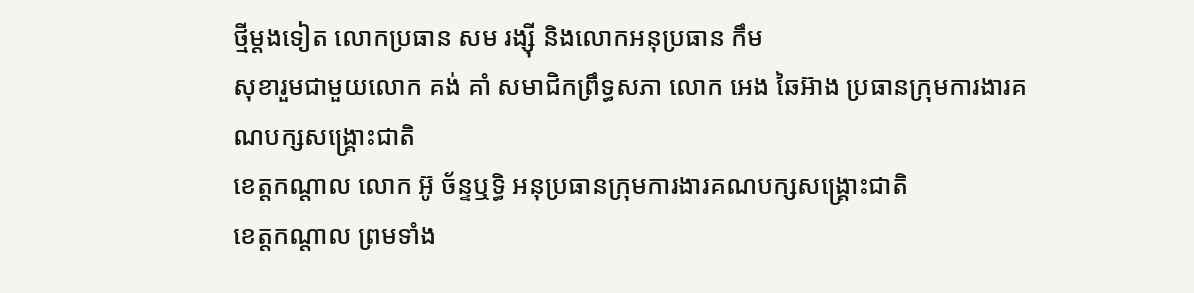ថ្មីម្តងទៀត លោកប្រធាន សម រង្ស៊ី និងលោកអនុប្រធាន កឹម
សុខារួមជាមួយលោក គង់ គាំ សមាជិកព្រឹទ្ធសភា លោក អេង ឆៃអ៊ាង ប្រធានក្រុមការងារគណបក្សសង្គ្រោះជាតិ
ខេត្តកណ្តាល លោក អ៊ូ ច័ន្ទឬទ្ធិ អនុប្រធានក្រុមការងារគណបក្សសង្គ្រោះជាតិ
ខេត្តកណ្តាល ព្រមទាំង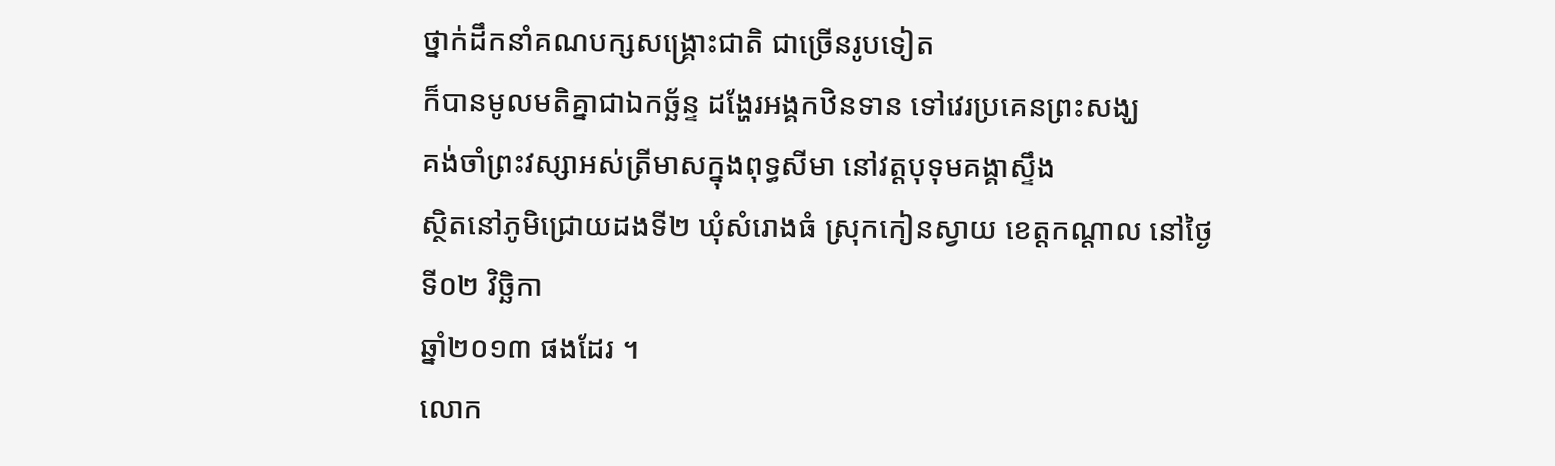ថ្នាក់ដឹកនាំគណបក្សសង្គ្រោះជាតិ ជាច្រើនរូបទៀត
ក៏បានមូលមតិគ្នាជាឯកច្ឆ័ន្ទ ដង្ហែរអង្គកឋិនទាន ទៅវេរប្រគេនព្រះសង្ឃ
គង់ចាំព្រះវស្សាអស់ត្រីមាសក្នុងពុទ្ធសីមា នៅវត្តបុទុមគង្គាស្ទឹង
ស្ថិតនៅភូមិជ្រោយដងទី២ ឃុំសំរោងធំ ស្រុកកៀនស្វាយ ខេត្តកណ្តាល នៅថ្ងៃ ទី០២ វិច្ឆិកា
ឆ្នាំ២០១៣ ផងដែរ ។
លោក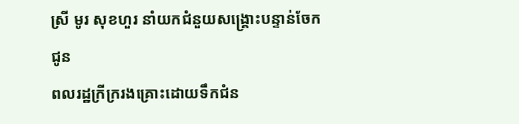ស្រី មូរ សុខហួរ នាំយកជំនួយសង្គ្រោះបន្ទាន់ចែកជូន
ពលរដ្ឋក្រីក្ររងគ្រោះដោយទឹកជំន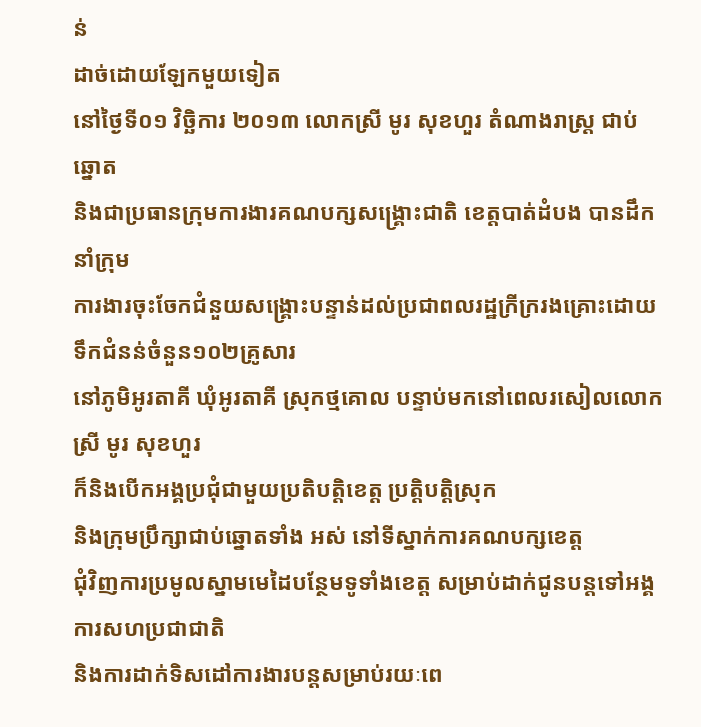ន់
ដាច់ដោយឡែកមួយទៀត
នៅថ្ងៃទី០១ វិច្ឆិការ ២០១៣ លោកស្រី មូរ សុខហួរ តំណាងរាស្រ្ត ជាប់ឆ្នោត
និងជាប្រធានក្រុមការងារគណបក្សសង្គ្រោះជាតិ ខេត្តបាត់ដំបង បានដឹកនាំក្រុម
ការងារចុះចែកជំនួយសង្គ្រោះបន្ទាន់ដល់ប្រជាពលរដ្ឋក្រីក្ររងគ្រោះដោយទឹកជំនន់ចំនួន១០២គ្រូសារ
នៅភូមិអូរតាគី ឃុំអូរតាគី ស្រុកថ្មគោល បន្ទាប់មកនៅពេលរសៀលលោកស្រី មូរ សុខហួរ
ក៏និងបើកអង្គប្រជុំជាមួយប្រតិបត្តិខេត្ត ប្រត្តិបត្តិស្រុក
និងក្រុមប្រឹក្សាជាប់ឆ្នោតទាំង អស់ នៅទីស្នាក់ការគណបក្សខេត្ត
ជុំវិញការប្រមូលស្នាមមេដៃបន្ថែមទូទាំងខេត្ត សម្រាប់ដាក់ជូនបន្តទៅអង្គការសហប្រជាជាតិ
និងការដាក់ទិសដៅការងារបន្តសម្រាប់រយៈពេ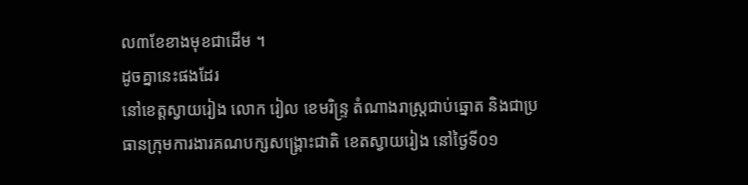ល៣ខែខាងមុខជាដើម ។
ដូចគ្នានេះផងដែរ
នៅខេត្តស្វាយរៀង លោក រៀល ខេមរិន្ទ្រ តំណាងរាស្រ្តជាប់ឆ្នោត និងជាប្រ
ធានក្រុមការងារគណបក្សសង្គ្រោះជាតិ ខេតស្វាយរៀង នៅថ្ងៃទី០១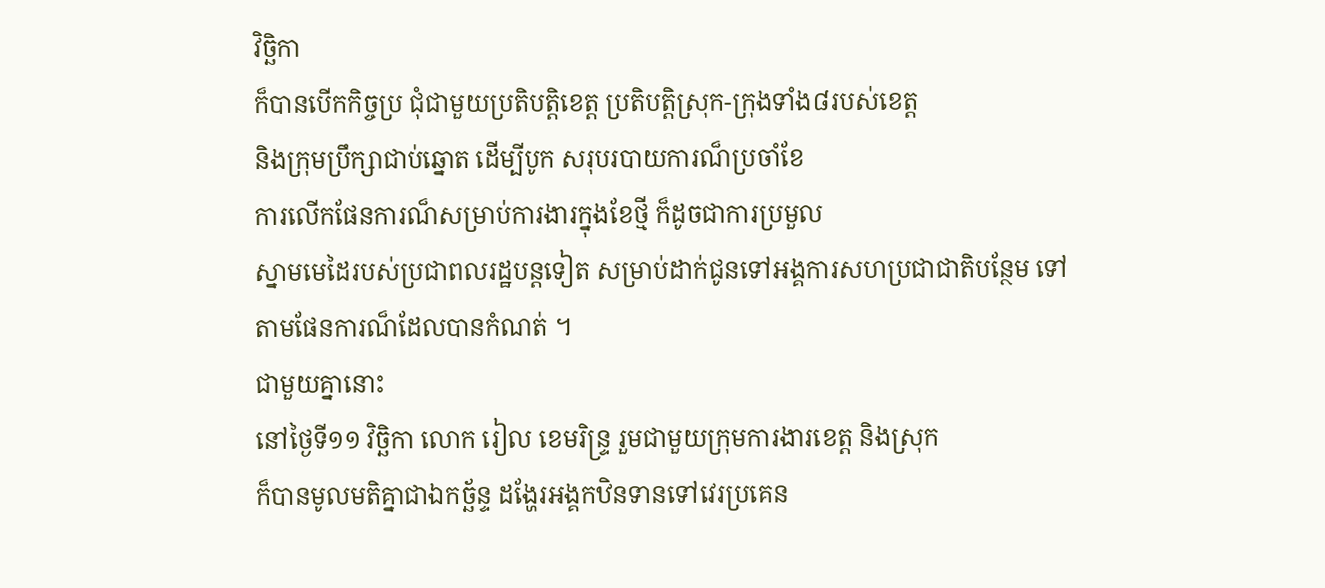វិច្ឆិកា
ក៏បានបើកកិច្ចប្រ ជុំជាមួយប្រតិបត្តិខេត្ត ប្រតិបត្តិស្រុក-ក្រុងទាំង៨របស់ខេត្ត
និងក្រុមប្រឹក្សាជាប់ឆ្នោត ដើម្បីបូក សរុបរបាយការណ៏ប្រចាំខែ
ការលើកផែនការណ៏សម្រាប់ការងារក្នុងខែថ្មី ក៏ដូចជាការប្រមួល
ស្នាមមេដៃរបស់ប្រជាពលរដ្ឋបន្តទៀត សម្រាប់ដាក់ជូនទៅអង្គការសហប្រជាជាតិបន្ថែម ទៅ
តាមផែនការណ៏ដែលបានកំណត់ ។
ជាមួយគ្នានោះ
នៅថ្ងៃទី១១ វិច្ឆិកា លោក រៀល ខេមរិន្ទ្រ រួមជាមួយក្រុមការងារខេត្ត និងស្រុក
ក៏បានមូលមតិគ្នាជាឯកច័្ឆន្ទ ដង្ហែរអង្គកឋិនទានទៅវេរប្រគេន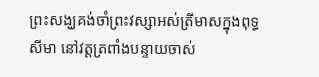ព្រះសង្ឃគង់ចាំព្រះវស្សាអស់ត្រីមាសក្នុងពុទ្ធសីមា នៅវត្តត្រពាំងបន្ទាយចាស់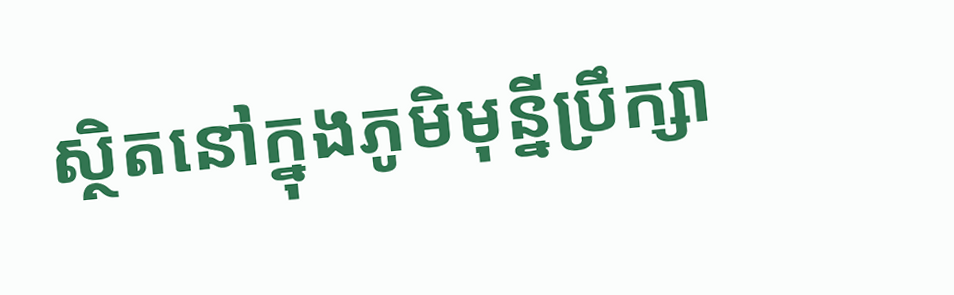ស្ថិតនៅក្នុងភូមិមុន្នីប្រឹក្សា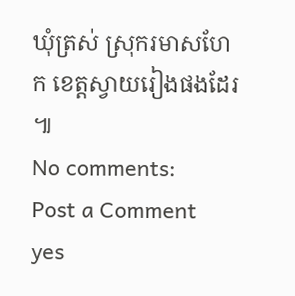ឃុំត្រស់ ស្រុករមាសហែក ខេត្តស្វាយរៀងផងដែរ ៕
No comments:
Post a Comment
yes